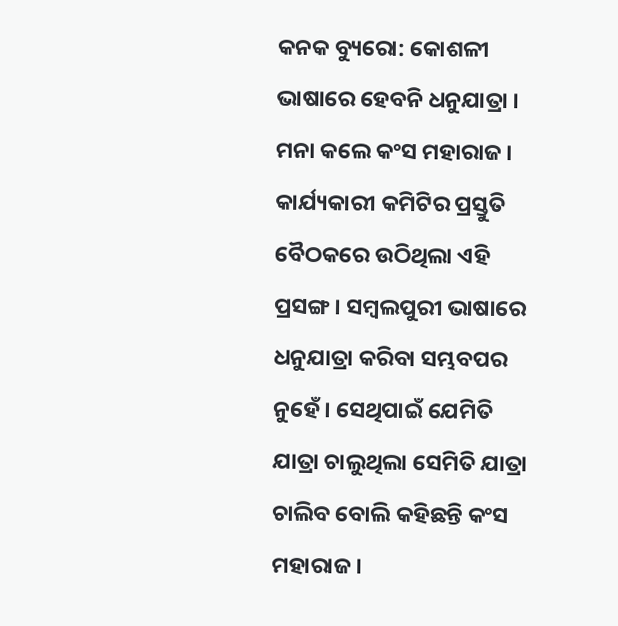କନକ ବ୍ୟୁରୋ: କୋଶଳୀ ଭାଷାରେ ହେବନି ଧନୁଯାତ୍ରା । ମନା କଲେ କଂସ ମହାରାଜ । କାର୍ଯ୍ୟକାରୀ କମିଟିର ପ୍ରସ୍ତୁତି ବୈଠକରେ ଉଠିଥିଲା ଏହି ପ୍ରସଙ୍ଗ । ସମ୍ବଲପୁରୀ ଭାଷାରେ ଧନୁଯାତ୍ରା କରିବା ସମ୍ଭବପର ନୁହେଁ । ସେଥିପାଇଁ ଯେମିତି ଯାତ୍ରା ଚାଲୁଥିଲା ସେମିତି ଯାତ୍ରା ଚାଲିବ ବୋଲି କହିଛନ୍ତି କଂସ ମହାରାଜ ।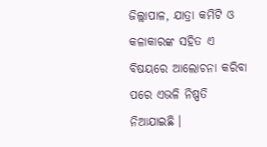ଜିଲ୍ଲାପାଳ, ଯାତ୍ରା କମିଟି ଓ କଳାକାରଙ୍କ ସହିତ ଏ ବିଷୟରେ ଆଲୋଚନା କରିବା ପରେ ଏଭଳି ନିଷ୍ପତି ନିଆଯାଇଛି ।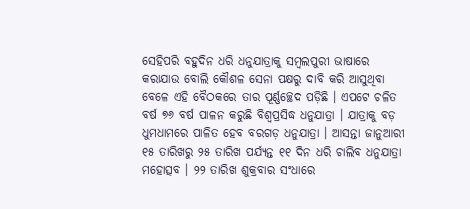ସେହିପରି ବହୁଦିନ ଧରି ଧନୁଯାତ୍ରାକୁ ସମ୍ବଲପୁରୀ ଭାଷାରେ କରାଯାଉ ବୋଲି କୌଶଳ ସେନା ପକ୍ଷରୁ ଦାବି କରି ଆସୁଥିବା ବେଳେ ଏହି ବୈଠକରେ ତାର ପୂର୍ଣ୍ଣଚ୍ଛେଦ ପଡ଼ିଛି । ଏପଟେ ଚଳିତ ବର୍ଷ ୭୬ ବର୍ଷ ପାଳନ କରୁଛି ବିଶ୍ୱପ୍ରସିଦ୍ଧ ଧନୁଯାତ୍ରା । ଯାତ୍ରାକୁ ବଡ଼ ଧୁମଧାମରେ ପାଳିତ ହେବ ବରଗଡ଼ ଧନୁଯାତ୍ରା । ଆସନ୍ତା ଜାନୁଆରୀ ୧୫ ତାରିଖରୁ ୨୫ ତାରିଖ ପର୍ଯ୍ୟନ୍ତ ୧୧ ଦିନ ଧରି ଚାଲିବ ଧନୁଯାତ୍ରା ମହୋତ୍ସବ । ୨୨ ତାରିଖ ଶୁକ୍ରବାର ସଂଧାରେ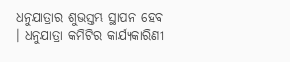ଧନୁଯାତ୍ରାର ଶୁଭସ୍ତମ୍ଭ ସ୍ଥାପନ ହେବ । ଧନୁଯାତ୍ରା କମିଟିର କାର୍ଯ୍ୟକାରିଣୀ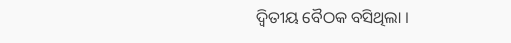ଦ୍ୱିତୀୟ ବୈଠକ ବସିଥିଲା ।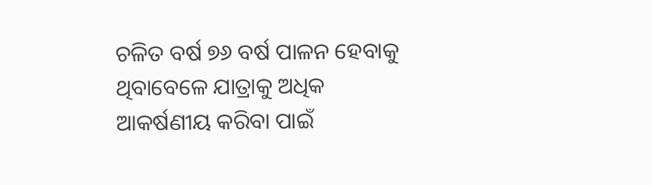ଚଳିତ ବର୍ଷ ୭୬ ବର୍ଷ ପାଳନ ହେବାକୁ ଥିବାବେଳେ ଯାତ୍ରାକୁ ଅଧିକ ଆକର୍ଷଣୀୟ କରିବା ପାଇଁ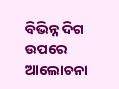ବିଭିନ୍ନ ଦିଗ ଉପରେ ଆଲୋଚନା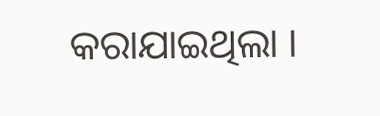କରାଯାଇଥିଲା ।